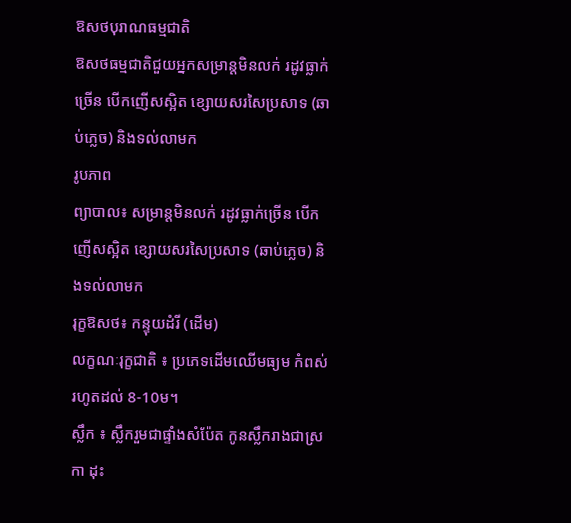ឱសថបុរាណធម្មជាតិ
ឱសថធម្មជាតិជួយអ្នកសម្រាន្តមិនលក់ រដូវធ្លាក់ច្រើន បើកញើសស្អិត ខ្សោយសរសៃប្រសាទ (ឆាប់ភ្លេច) និងទល់លាមក
រូបភាព
ព្យាបាល៖ សម្រាន្តមិនលក់ រដូវធ្លាក់ច្រើន បើកញើសស្អិត ខ្សោយសរសៃប្រសាទ (ឆាប់ភ្លេច) និងទល់លាមក
រុក្ខឱសថ៖ កន្ទុយដំរី (ដើម)
លក្ខណៈរុក្ខជាតិ ៖ ប្រភេទដើមឈើមធ្យម កំពស់រហូតដល់ 8-10ម។
ស្លឹក ៖ ស្លឹករួមជាផ្ទាំងសំប៉ែត កូនស្លឹករាងជាស្រកា ដុះ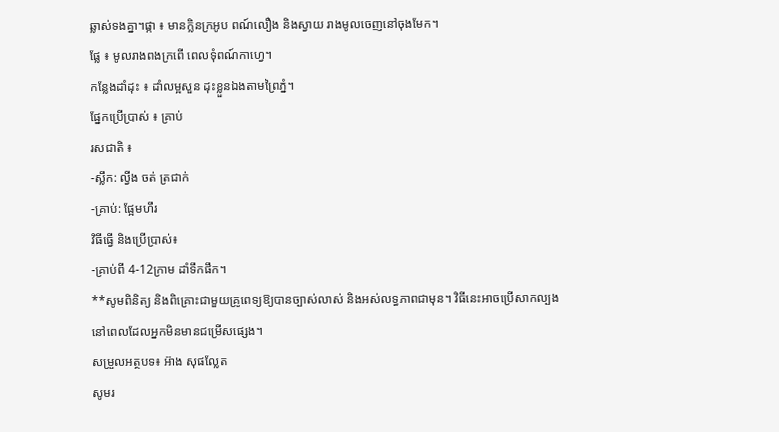ឆ្លាស់ទងគ្នា។ផ្កា ៖ មានក្លិនក្រអូប ពណ៍លឿង និងស្វាយ រាងមូលចេញនៅចុងមែក។
ផ្លែ ៖ មូលរាងពងក្រពើ ពេលទុំពណ៍កាហ្វេ។
កន្លែងដាំដុះ ៖ ដាំលម្អសួន ដុះខ្លួនឯងតាមព្រៃភ្នំ។
ផ្នែកប្រើប្រាស់ ៖ គ្រាប់
រសជាតិ ៖
-ស្លឹក: ល្វីង ចត់ ត្រជាក់
-គ្រាប់: ផ្អែមហឹរ
វិធីធ្វើ និងប្រើប្រាស់៖
-គ្រាប់ពី 4-12ក្រាម ដាំទឹកផឹក។
**សូមពិនិត្យ និងពិគ្រោះជាមួយគ្រូពេទ្យឱ្យបានច្បាស់លាស់ និងអស់លទ្ធភាពជាមុន។ វិធីនេះអាចប្រើសាកល្បងនៅពេលដែលអ្នកមិនមានជម្រើសផ្សេង។
សម្រួលអត្ថបទ៖ អ៊ាង សុផល្លែត
សូមរ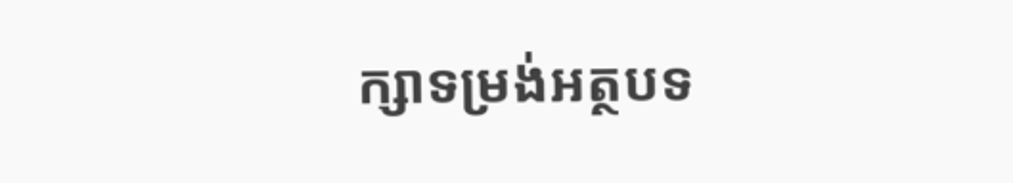ក្សាទម្រង់អត្ថបទ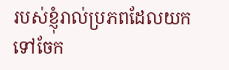របស់ខ្ញុំរាល់ប្រភពដែលយកទៅចែក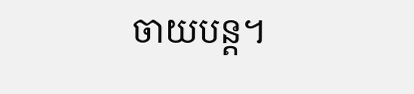ចាយបន្ត។